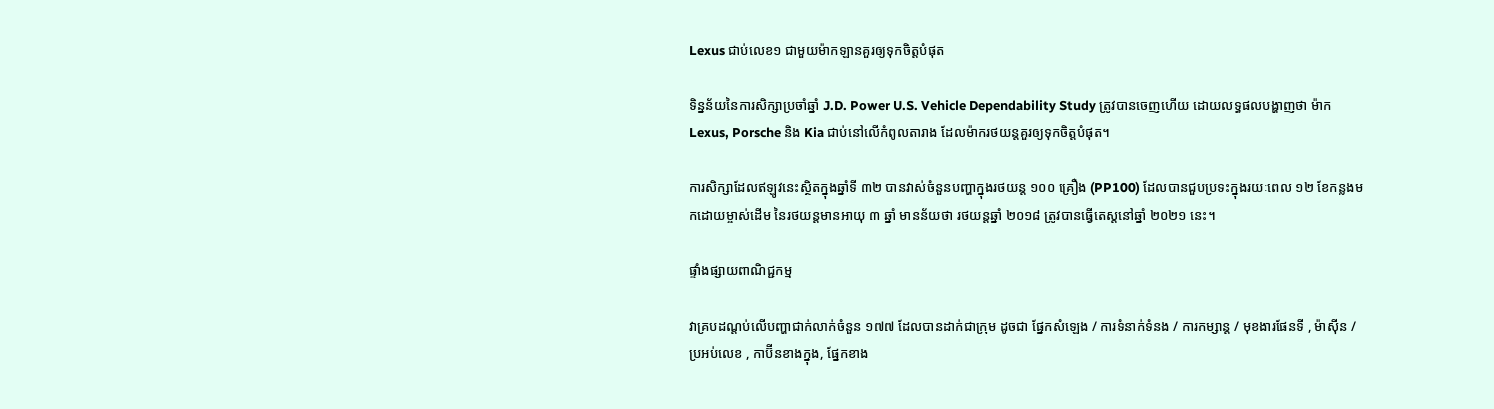Lexus ជាប់លេខ១ ជាមួយម៉ាកឡានគួរឲ្យទុកចិត្តបំផុត

ទិន្នន័យនៃការសិក្សាប្រចាំឆ្នាំ J.D. Power U.S. Vehicle Dependability Study ត្រូវបានចេញហើយ ដោយលទ្ធផលបង្ហាញថា ម៉ាក Lexus, Porsche និង Kia ជាប់នៅលើកំពូលតារាង ដែលម៉ាករថយន្តគួរឲ្យទុកចិត្តបំផុត។

ការសិក្សាដែលឥឡូវនេះស្ថិតក្នុងឆ្នាំទី ៣២ បានវាស់ចំនួនបញ្ហាក្នុងរថយន្ត ១០០ គ្រឿង (PP100) ដែលបានជួបប្រទះក្នុងរយៈពេល ១២ ខែកន្លងមកដោយម្ចាស់ដើម នៃរថយន្តមានអាយុ ៣ ឆ្នាំ មានន័យថា រថយន្តឆ្នាំ ២០១៨ ត្រូវបានធ្វើតេស្តនៅឆ្នាំ ២០២១ នេះ។

ផ្ទាំងផ្សាយពាណិជ្ជកម្ម

វាគ្របដណ្តប់លើបញ្ហាជាក់លាក់ចំនួន ១៧៧ ដែលបានដាក់ជាក្រុម ដូចជា ផ្នែកសំឡេង / ការទំនាក់ទំនង / ការកម្សាន្ត / មុខងារផែនទី , ម៉ាស៊ីន / ប្រអប់លេខ , កាប៊ីនខាងក្នុង, ផ្នែកខាង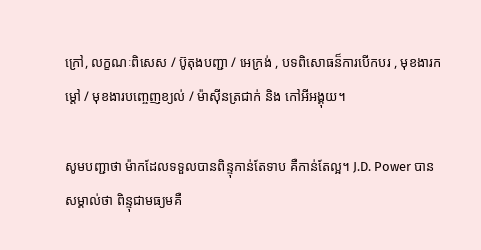ក្រៅ, លក្ខណៈពិសេស / ប៊ូតុងបញ្ជា / អេក្រង់ , បទពិសោធន៏ការបើកបរ , មុខងារកម្តៅ / មុខងារបញ្ចេញខ្យល់ / ម៉ាស៊ីនត្រជាក់ និង កៅអីអង្គុយ។

សូមបញ្ជាថា ម៉ាកដែលទទួលបានពិន្ទុកាន់តែទាប គឺកាន់តែល្អ។ J.D. Power បានសម្គាល់ថា ពិន្ទុជាមធ្យមគឺ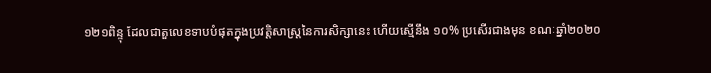១២១ពិន្ទុ ដែលជាតួលេខទាបបំផុតក្នុងប្រវត្តិសាស្រ្តនៃការសិក្សានេះ ហើយស្មើនឹង ១០% ប្រសើរជាងមុន ខណៈឆ្នាំ២០២០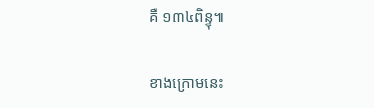គឺ ១៣៤ពិន្ទុ៕

ខាងក្រោមនេះ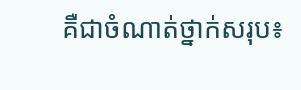គឺជាចំណាត់ថ្នាក់សរុប៖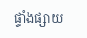ផ្ទាំងផ្សាយ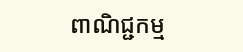ពាណិជ្ជកម្ម